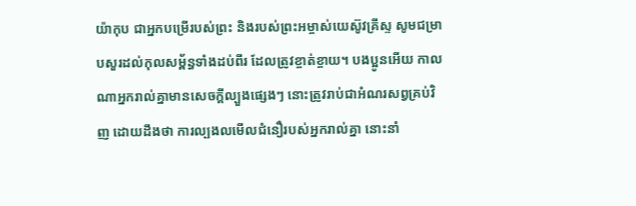យ៉ាកុប ជាអ្នកបម្រើរបស់ព្រះ និងរបស់ព្រះអម្ចាស់យេស៊ូវគ្រីស្ទ សូមជម្រាបសួរដល់កុលសម្ព័ន្ធទាំងដប់ពីរ ដែលត្រូវខ្ចាត់ខ្ចាយ។ បងប្អូនអើយ កាលណាអ្នករាល់គ្នាមានសេចក្តីល្បួងផ្សេងៗ នោះត្រូវរាប់ជាអំណរសព្វគ្រប់វិញ ដោយដឹងថា ការល្បងលមើលជំនឿរបស់អ្នករាល់គ្នា នោះនាំ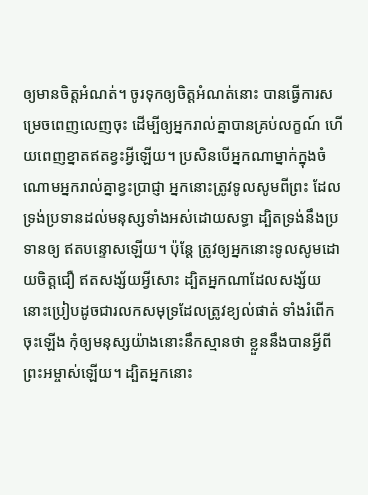ឲ្យមានចិត្តអំណត់។ ចូរទុកឲ្យចិត្តអំណត់នោះ បានធ្វើការសម្រេចពេញលេញចុះ ដើម្បីឲ្យអ្នករាល់គ្នាបានគ្រប់លក្ខណ៍ ហើយពេញខ្នាតឥតខ្វះអ្វីឡើយ។ ប្រសិនបើអ្នកណាម្នាក់ក្នុងចំណោមអ្នករាល់គ្នាខ្វះប្រាជ្ញា អ្នកនោះត្រូវទូលសូមពីព្រះ ដែលទ្រង់ប្រទានដល់មនុស្សទាំងអស់ដោយសទ្ធា ដ្បិតទ្រង់នឹងប្រទានឲ្យ ឥតបន្ទោសឡើយ។ ប៉ុន្ដែ ត្រូវឲ្យអ្នកនោះទូលសូមដោយចិត្តជឿ ឥតសង្ស័យអ្វីសោះ ដ្បិតអ្នកណាដែលសង្ស័យ នោះប្រៀបដូចជារលកសមុទ្រដែលត្រូវខ្យល់ផាត់ ទាំងរំពើកចុះឡើង កុំឲ្យមនុស្សយ៉ាងនោះនឹកស្មានថា ខ្លួននឹងបានអ្វីពីព្រះអម្ចាស់ឡើយ។ ដ្បិតអ្នកនោះ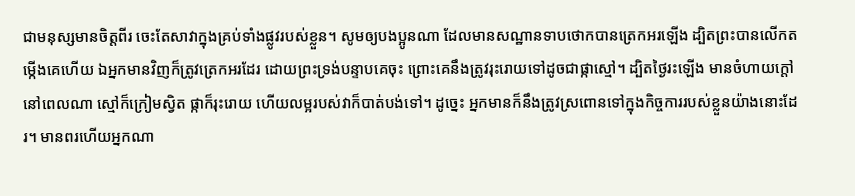ជាមនុស្សមានចិត្តពីរ ចេះតែសាវាក្នុងគ្រប់ទាំងផ្លូវរបស់ខ្លួន។ សូមឲ្យបងប្អូនណា ដែលមានសណ្ឋានទាបថោកបានត្រេកអរឡើង ដ្បិតព្រះបានលើកតម្កើងគេហើយ ឯអ្នកមានវិញក៏ត្រូវត្រេកអរដែរ ដោយព្រះទ្រង់បន្ទាបគេចុះ ព្រោះគេនឹងត្រូវរុះរោយទៅដូចជាផ្កាស្មៅ។ ដ្បិតថ្ងៃរះឡើង មានចំហាយក្តៅនៅពេលណា ស្មៅក៏ក្រៀមស្វិត ផ្កាក៏រុះរោយ ហើយលម្អរបស់វាក៏បាត់បង់ទៅ។ ដូច្នេះ អ្នកមានក៏នឹងត្រូវស្រពោនទៅក្នុងកិច្ចការរបស់ខ្លួនយ៉ាងនោះដែរ។ មានពរហើយអ្នកណា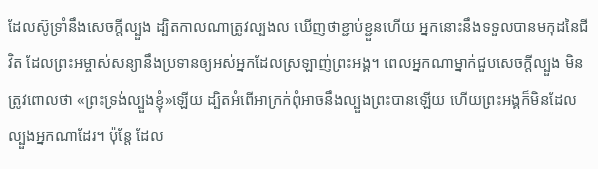ដែលស៊ូទ្រាំនឹងសេចក្តីល្បួង ដ្បិតកាលណាត្រូវល្បងល ឃើញថាខ្ជាប់ខ្ជួនហើយ អ្នកនោះនឹងទទួលបានមកុដនៃជីវិត ដែលព្រះអម្ចាស់សន្យានឹងប្រទានឲ្យអស់អ្នកដែលស្រឡាញ់ព្រះអង្គ។ ពេលអ្នកណាម្នាក់ជួបសេចក្ដីល្បួង មិនត្រូវពោលថា «ព្រះទ្រង់ល្បួងខ្ញុំ»ឡើយ ដ្បិតអំពើអាក្រក់ពុំអាចនឹងល្បួងព្រះបានឡើយ ហើយព្រះអង្គក៏មិនដែលល្បួងអ្នកណាដែរ។ ប៉ុន្ដែ ដែល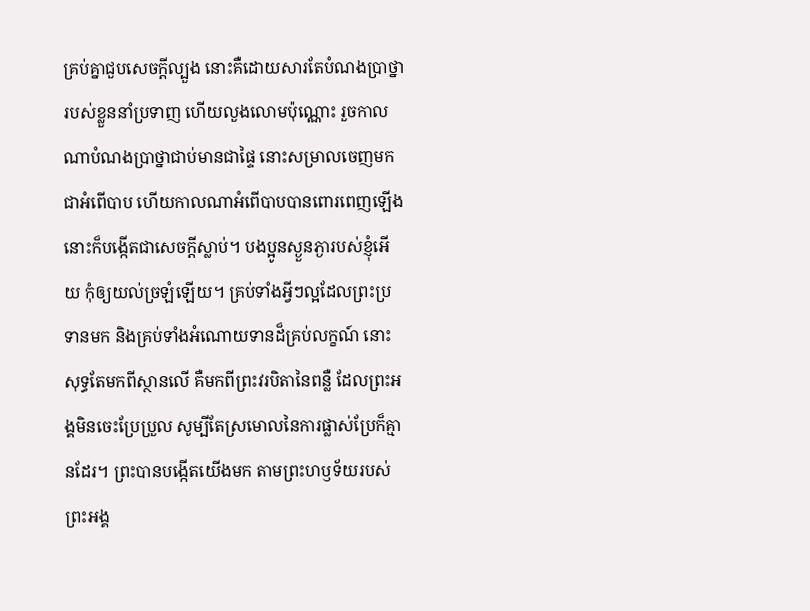គ្រប់គ្នាជួបសេចក្ដីល្បួង នោះគឺដោយសារតែបំណងប្រាថ្នារបស់ខ្លួននាំប្រទាញ ហើយលួងលោមប៉ុណ្ណោះ រួចកាលណាបំណងប្រាថ្នាជាប់មានជាផ្ទៃ នោះសម្រាលចេញមកជាអំពើបាប ហើយកាលណាអំពើបាបបានពោរពេញឡើង នោះក៏បង្កើតជាសេចក្តីស្លាប់។ បងប្អូនស្ងួនភ្ងារបស់ខ្ញុំអើយ កុំឲ្យយល់ច្រឡំឡើយ។ គ្រប់ទាំងអ្វីៗល្អដែលព្រះប្រទានមក និងគ្រប់ទាំងអំណោយទានដ៏គ្រប់លក្ខណ៍ នោះសុទ្ធតែមកពីស្ថានលើ គឺមកពីព្រះវរបិតានៃពន្លឺ ដែលព្រះអង្គមិនចេះប្រែប្រួល សូម្បីតែស្រមោលនៃការផ្លាស់ប្រែក៏គ្មានដែរ។ ព្រះបានបង្កើតយើងមក តាមព្រះហឫទ័យរបស់ព្រះអង្គ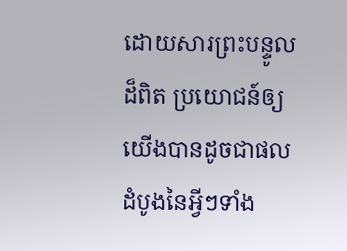ដោយសារព្រះបន្ទូលដ៏ពិត ប្រយោជន៍ឲ្យយើងបានដូចជាផលដំបូងនៃអ្វីៗទាំង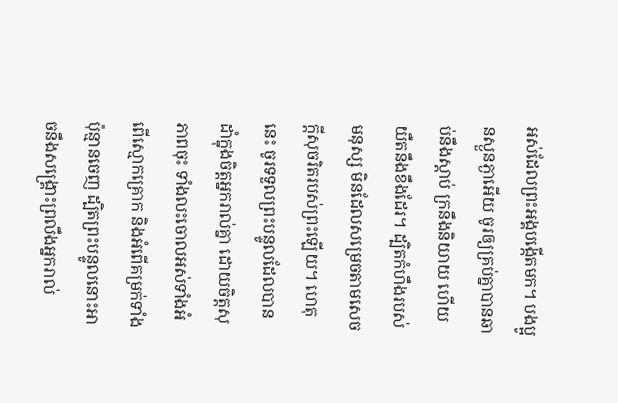អស់ដែលព្រះអង្គបង្កើតមក។ បងប្អូនស្ងួនភ្ងាអើយ ចូរឲ្យគ្រប់គ្នាបានឆាប់នឹងស្តាប់ ក្រនឹងនិយាយ ហើយយឺតនឹងខឹងដែរ។ ដ្បិតកំហឹងរបស់មនុស្ស មិនដែលសម្រេចតាមសេចក្ដីសុចរិតរបស់ព្រះឡើយ។ ហេតុនេះ ចូរទទួលព្រះបន្ទូលដែលបានដាំក្នុងចិត្តអ្នករាល់គ្នា ដោយចិត្តសុភាពចុះ ទាំងលះចោលអស់ទាំងអំពើស្មោកគ្រោក និងអំពើគម្រក់ទាំងប៉ុន្មានចេញ ដ្បិតព្រះបន្ទូលនោះអាចនឹងសង្គ្រោះព្រលឹងអ្នករាល់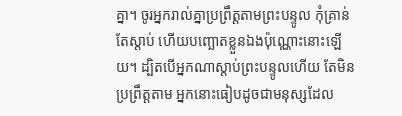គ្នា។ ចូរអ្នករាល់គ្នាប្រព្រឹត្តតាមព្រះបន្ទូល កុំគ្រាន់តែស្តាប់ ហើយបញ្ឆោតខ្លួនឯងប៉ុណ្ណោះនោះឡើយ។ ដ្បិតបើអ្នកណាស្តាប់ព្រះបន្ទូលហើយ តែមិនប្រព្រឹត្តតាម អ្នកនោះធៀបដូចជាមនុស្សដែល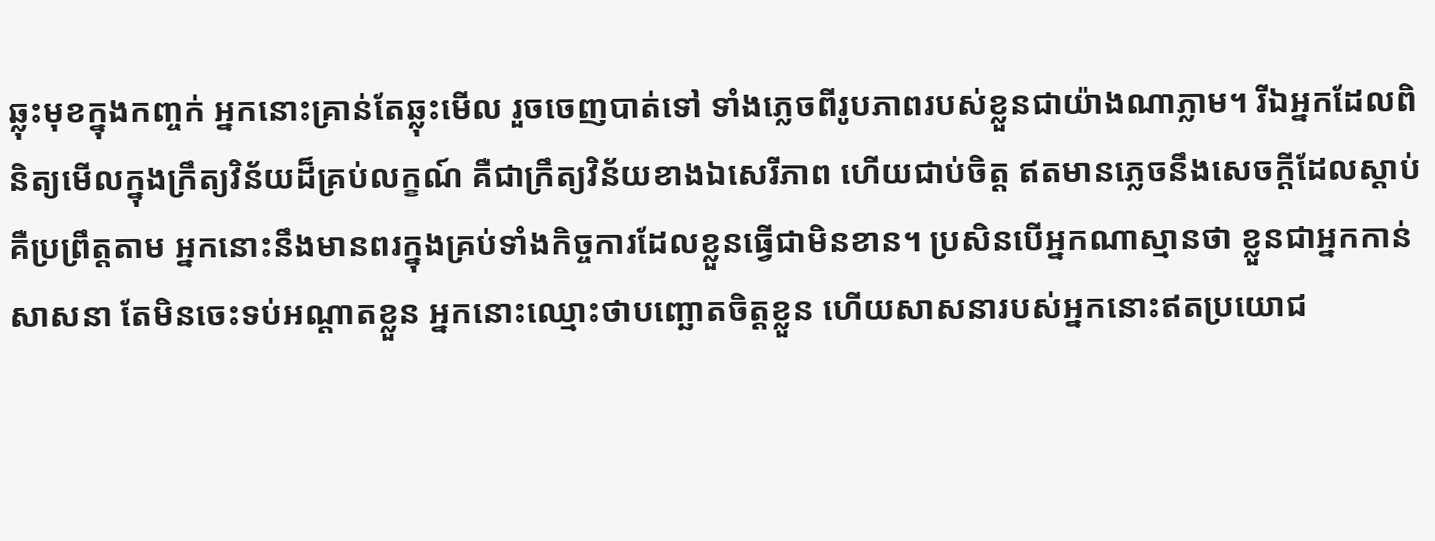ឆ្លុះមុខក្នុងកញ្ចក់ អ្នកនោះគ្រាន់តែឆ្លុះមើល រួចចេញបាត់ទៅ ទាំងភ្លេចពីរូបភាពរបស់ខ្លួនជាយ៉ាងណាភ្លាម។ រីឯអ្នកដែលពិនិត្យមើលក្នុងក្រឹត្យវិន័យដ៏គ្រប់លក្ខណ៍ គឺជាក្រឹត្យវិន័យខាងឯសេរីភាព ហើយជាប់ចិត្ត ឥតមានភ្លេចនឹងសេចក្ដីដែលស្តាប់ គឺប្រព្រឹត្តតាម អ្នកនោះនឹងមានពរក្នុងគ្រប់ទាំងកិច្ចការដែលខ្លួនធ្វើជាមិនខាន។ ប្រសិនបើអ្នកណាស្មានថា ខ្លួនជាអ្នកកាន់សាសនា តែមិនចេះទប់អណ្តាតខ្លួន អ្នកនោះឈ្មោះថាបញ្ឆោតចិត្តខ្លួន ហើយសាសនារបស់អ្នកនោះឥតប្រយោជ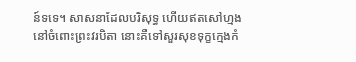ន៍ទទេ។ សាសនាដែលបរិសុទ្ធ ហើយឥតសៅហ្មងនៅចំពោះព្រះវរបិតា នោះគឺទៅសួរសុខទុក្ខក្មេងកំ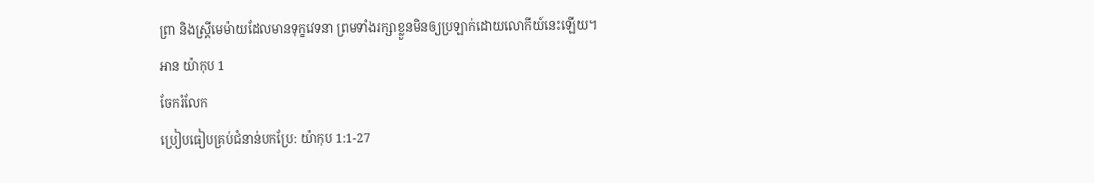ព្រា និងស្ត្រីមេម៉ាយដែលមានទុក្ខវេទនា ព្រមទាំងរក្សាខ្លួនមិនឲ្យប្រឡាក់ដោយលោកីយ៍នេះឡើយ។
អាន យ៉ាកុប 1
ចែករំលែក
ប្រៀបធៀបគ្រប់ជំនាន់បកប្រែ: យ៉ាកុប 1:1-27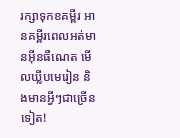រក្សាទុកខគម្ពីរ អានគម្ពីរពេលអត់មានអ៊ីនធឺណេត មើលឃ្លីបមេរៀន និងមានអ្វីៗជាច្រើនទៀត!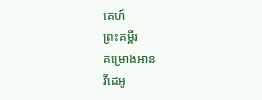គេហ៍
ព្រះគម្ពីរ
គម្រោងអាន
វីដេអូ